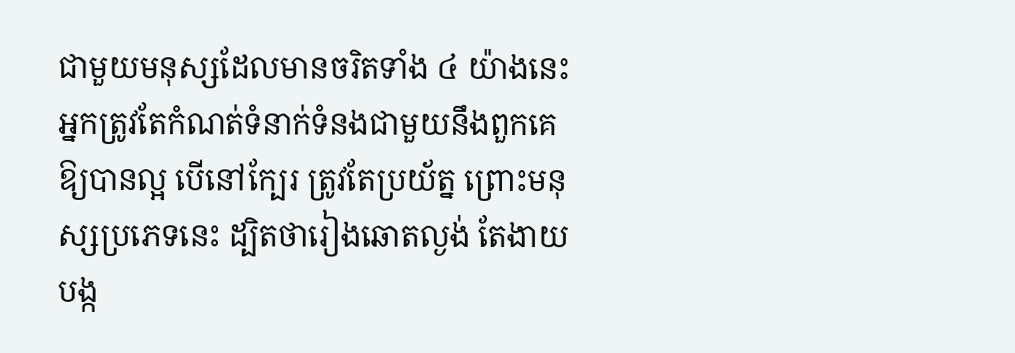ជាមួយមនុស្សដែលមានចរិតទាំង ៤ យ៉ាងនេះ អ្នកត្រូវតែកំណត់ទំនាក់ទំនងជាមួយនឹងពួកគេឱ្យបានល្អ បើនៅក្បែរ ត្រូវតែប្រយ័ត្ន ព្រោះមនុស្សប្រភេទនេះ ដ្បិតថារៀងឆោតល្ងង់ តែងាយបង្ក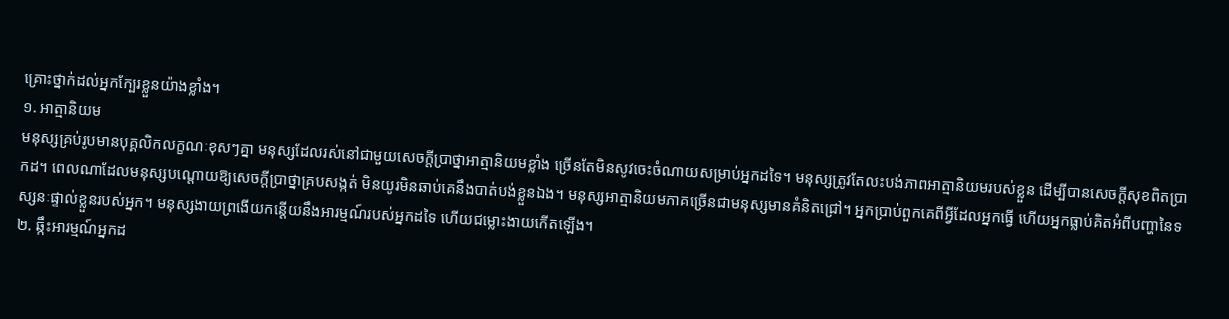គ្រោះថ្នាក់ដល់អ្នកក្បែរខ្លួនយ៉ាងខ្លាំង។
១. អាត្មានិយម
មនុស្សគ្រប់រូបមានបុគ្គលិកលក្ខណៈខុសៗគ្នា មនុស្សដែលរស់នៅជាមួយសេចក្តីប្រាថ្នាអាត្មានិយមខ្លាំង ច្រើនតែមិនសូវចេះចំណាយសម្រាប់អ្នកដទៃ។ មនុស្សត្រូវតែលះបង់ភាពអាត្មានិយមរបស់ខ្លួន ដើម្បីបានសេចក្តីសុខពិតប្រាកដ។ ពេលណាដែលមនុស្សបណ្តោយឱ្យសេចក្តីប្រាថ្នាគ្របសង្កត់ មិនយូរមិនឆាប់គេនឹងបាត់បង់ខ្លួនឯង។ មនុស្សអាត្មានិយមភាគច្រើនជាមនុស្សមានគំនិតជ្រៅ។ អ្នកប្រាប់ពួកគេពីអ្វីដែលអ្នកធ្វើ ហើយអ្នកធ្លាប់គិតអំពីបញ្ហានៃទស្សនៈផ្ទាល់ខ្លួនរបស់អ្នក។ មនុស្សងាយព្រងើយកន្តើយនឹងអារម្មណ៍របស់អ្នកដទៃ ហើយជម្លោះងាយកើតឡើង។
២. ឆ្កឹះអារម្មណ៍អ្នកដ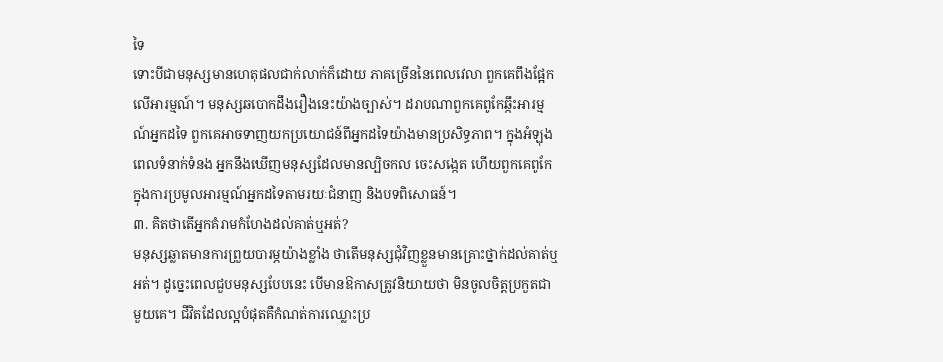ទៃ
ទោះបីជាមនុស្សមានហេតុផលជាក់លាក់ក៏ដោយ ភាគច្រើននៃពេលវេលា ពួកគេពឹងផ្អែកលើអារម្មណ៍។ មនុស្សឆបោកដឹងរឿងនេះយ៉ាងច្បាស់។ ដរាបណាពួកគេពូកែឆ្កឹះអារម្មណ៍អ្នកដទៃ ពួកគេអាចទាញយកប្រយោជន៍ពីអ្នកដទៃយ៉ាងមានប្រសិទ្ធភាព។ ក្នុងអំឡុងពេលទំនាក់ទំនង អ្នកនឹងឃើញមនុស្សដែលមានល្បិចកល ចេះសង្កេត ហើយពួកគេពូកែក្នុងការប្រមូលអារម្មណ៍អ្នកដទៃតាមរយៈជំនាញ និងបទពិសោធន៍។
៣. គិតថាតើអ្នកគំរាមកំហែងដល់គាត់ឬអត់?
មនុស្សឆ្លាតមានការព្រួយបារម្ភយ៉ាងខ្លាំង ថាតើមនុស្សជុំវិញខ្លួនមានគ្រោះថ្នាក់ដល់គាត់ឬអត់។ ដូច្នេះពេលជួបមនុស្សបែបនេះ បើមានឱកាសត្រូវនិយាយថា មិនចូលចិត្តប្រកួតជាមួយគេ។ ជីវិតដែលល្អបំផុតគឺកំណត់ការឈ្លោះប្រ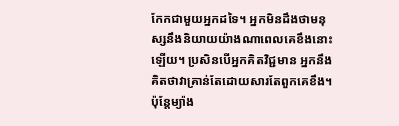កែកជាមួយអ្នកដទៃ។ អ្នកមិនដឹងថាមនុស្សនឹងនិយាយយ៉ាងណាពេលគេខឹងនោះឡើយ។ ប្រសិនបើអ្នកគិតវិជ្ជមាន អ្នកនឹងគិតថាវាគ្រាន់តែដោយសារតែពួកគេខឹង។ ប៉ុន្តែម្យ៉ាង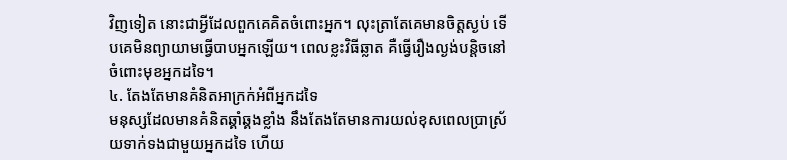វិញទៀត នោះជាអ្វីដែលពួកគេគិតចំពោះអ្នក។ លុះត្រាតែគេមានចិត្តស្ងប់ ទើបគេមិនព្យាយាមធ្វើបាបអ្នកឡើយ។ ពេលខ្លះវិធីឆ្លាត គឺធ្វើរឿងល្ងង់បន្តិចនៅចំពោះមុខអ្នកដទៃ។
៤. តែងតែមានគំនិតអាក្រក់អំពីអ្នកដទៃ
មនុស្សដែលមានគំនិតឆ្គាំឆ្គងខ្លាំង នឹងតែងតែមានការយល់ខុសពេលប្រាស្រ័យទាក់ទងជាមួយអ្នកដទៃ ហើយ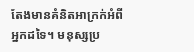តែងមានគំនិតអាក្រក់អំពីអ្នកដទៃ។ មនុស្សប្រ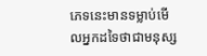ភេទនេះមានទម្លាប់មើលអ្នកដទៃថាជាមនុស្ស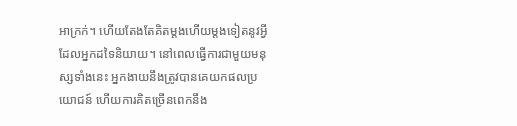អាក្រក់។ ហើយតែងតែគិតម្តងហើយម្តងទៀតនូវអ្វីដែលអ្នកដទៃនិយាយ។ នៅពេលធ្វើការជាមួយមនុស្សទាំងនេះ អ្នកងាយនឹងត្រូវបានគេយកផលប្រយោជន៍ ហើយការគិតច្រើនពេកនឹង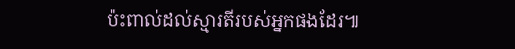ប៉ះពាល់ដល់ស្មារតីរបស់អ្នកផងដែរ៕